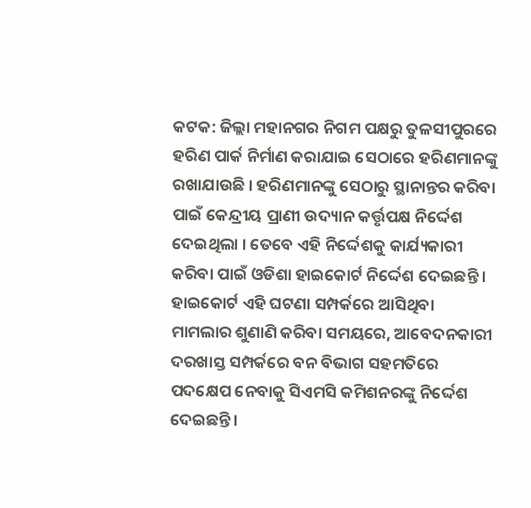କଟକ: ଜିଲ୍ଲା ମହାନଗର ନିଗମ ପକ୍ଷରୁ ତୁଳସୀପୁରରେ ହରିଣ ପାର୍କ ନିର୍ମାଣ କରାଯାଇ ସେଠାରେ ହରିଣମାନଙ୍କୁ ରଖାଯାଉଛି । ହରିଣମାନଙ୍କୁ ସେଠାରୁ ସ୍ଥାନାନ୍ତର କରିବା ପାଇଁ କେନ୍ଦ୍ରୀୟ ପ୍ରାଣୀ ଉଦ୍ୟାନ କର୍ତ୍ତୃପକ୍ଷ ନିର୍ଦ୍ଦେଶ ଦେଇଥିଲା । ତେବେ ଏହି ନିର୍ଦ୍ଦେଶକୁ କାର୍ଯ୍ୟକାରୀ କରିବା ପାଇଁ ଓଡିଶା ହାଇକୋର୍ଟ ନିର୍ଦ୍ଦେଶ ଦେଇଛନ୍ତି ।
ହାଇକୋର୍ଟ ଏହି ଘଟଣା ସମ୍ପର୍କରେ ଆସିଥିବା ମାମଲାର ଶୁଣାଣି କରିବା ସମୟରେ, ଆବେଦନକାରୀ ଦରଖାସ୍ତ ସମ୍ପର୍କରେ ବନ ବିଭାଗ ସହମତିରେ ପଦକ୍ଷେପ ନେବାକୁ ସିଏମସି କମିଶନରଙ୍କୁ ନିର୍ଦ୍ଦେଶ ଦେଇଛନ୍ତି ।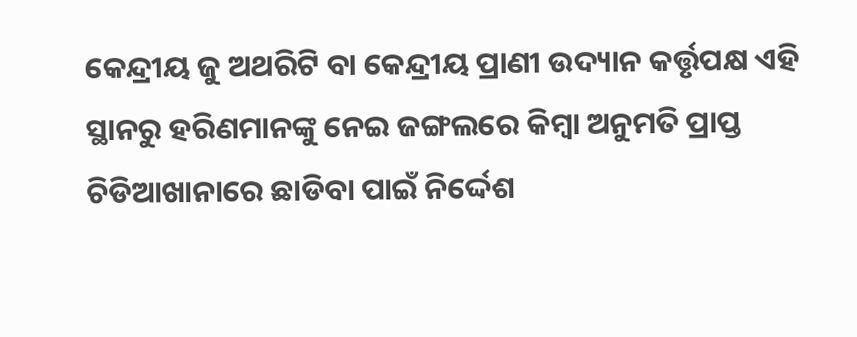କେନ୍ଦ୍ରୀୟ ଜୁ ଅଥରିଟି ବା କେନ୍ଦ୍ରୀୟ ପ୍ରାଣୀ ଉଦ୍ୟାନ କର୍ତ୍ତୃପକ୍ଷ ଏହି ସ୍ଥାନରୁ ହରିଣମାନଙ୍କୁ ନେଇ ଜଙ୍ଗଲରେ କିମ୍ବା ଅନୁମତି ପ୍ରାପ୍ତ ଚିଡିଆଖାନାରେ ଛାଡିବା ପାଇଁ ନିର୍ଦ୍ଦେଶ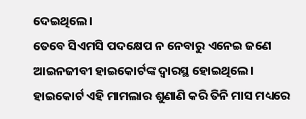ଦେଇଥିଲେ।
ତେବେ ସିଏମସି ପଦକ୍ଷେପ ନ ନେବାରୁ ଏନେଇ ଜଣେ ଆଇନଜୀବୀ ହାଇକୋର୍ଟଙ୍କ ଦ୍ବାରସ୍ଥ ହୋଇଥିଲେ। ହାଇକୋର୍ଟ ଏହି ମାମଲାର ଶୁଣାଣି କରି ତିନି ମାସ ମଧ୍ୟରେ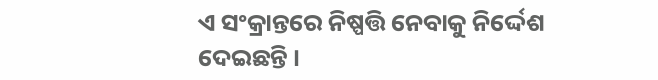ଏ ସଂକ୍ରାନ୍ତରେ ନିଷ୍ପତ୍ତି ନେବାକୁ ନିର୍ଦ୍ଦେଶ ଦେଇଛନ୍ତି ।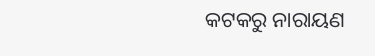କଟକରୁ ନାରାୟଣ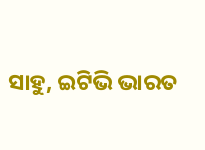ସାହୁ, ଇଟିଭି ଭାରତ